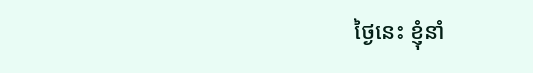ថ្ងៃនេះ ខ្ញុំនាំ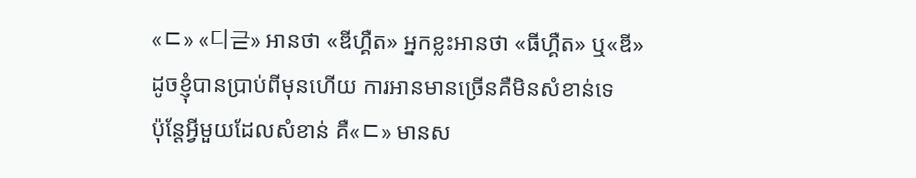«ㄷ» «디귿» អានថា «ឌីហ្គឺត» អ្នកខ្លះអានថា «ធីហ្គឺត» ឬ«ឌី»
ដូចខ្ញុំបានប្រាប់ពីមុនហើយ ការអានមានច្រើនគឺមិនសំខាន់ទេ
ប៉ុន្ដែអ្វីមួយដែលសំខាន់ គឺ«ㄷ» មានស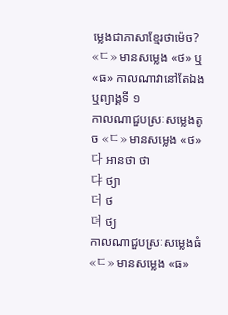ម្លេងជាភាសាខ្មែរថាម៉េច?
«ㄷ» មានសម្លេង «ថ» ឬ«ធ» កាលណាវានៅតែឯង ឬព្យាង្គទី ១
កាលណាជួបស្រៈសម្លេងតូច «ㄷ» មានសម្លេង «ថ»
다 អានថា ថា
댜 ថ្យា
더 ថ
뎌 ថ្យ
កាលណាជួបស្រៈសម្លេងធំ «ㄷ» មានសម្លេង «ធ»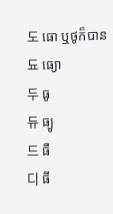도 ធោ ឬថូក៏បាន
됴 ធ្យោ
두 ធូ
듀 ធ្យូ
드 ធឺ
디 ធី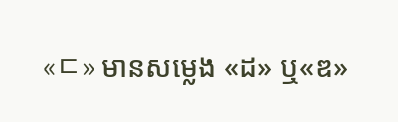«ㄷ» មានសម្លេង «ដ» ឬ«ឌ»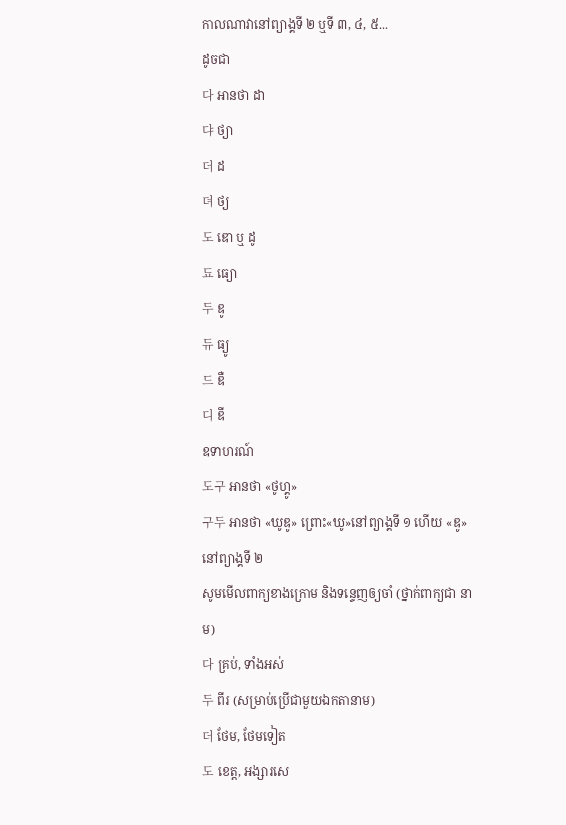កាលណាវានៅព្យាង្គទី ២ ឬទី ៣, ៤, ៥...
ដូចជា
다 អានថា ដា
댜 ថ្យា
더 ដ
뎌 ថ្យ
도 ឌោ ឬ ដូ
됴 ធ្យោ
두 ឌូ
듀 ធ្យូ
드 ឌឺ
디 ឌី
ឧទាហរណ៍
도구 អានថា «ថូហ្គូ»
구두 អានថា «ឃូឌូ» ព្រោះ«ឃូ»នៅព្យាង្គទី ១ ហើយ «ឌូ»នៅព្យាង្គទី ២
សូមមើលពាក្យខាងក្រោម និងទន្ទេញឲ្យចាំ (ថ្នាក់ពាក្យជា នាម)
다 គ្រប់, ទាំងអស់
두 ពីរ (សម្រាប់ប្រើជាមួយឯកតានាម)
더 ថែម, ថែមទៀត
도 ខេត្ត, អង្សារសេ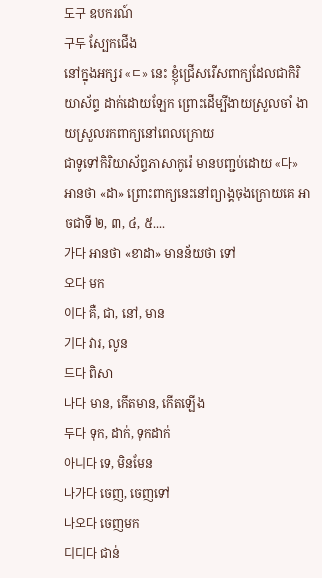도구 ឧបករណ៍
구두 ស្បែកជើង
នៅក្នុងអក្សរ «ㄷ» នេះ ខ្ញុំជ្រើសរើសពាក្យដែលជាកិរិយាស័ព្ទ ដាក់ដោយឡែក ព្រោះដើម្បីងាយស្រួលចាំ ងាយស្រួលរកពាក្យនៅពេលក្រោយ
ជាទូទៅកិរិយាស័ព្ទភាសាកូរ៉េ មានបញ្ជប់ដោយ «다» អានថា «ដា» ព្រោះពាក្យនេះនៅព្យាង្គចុងក្រោយគេ អាចជាទី ២, ៣, ៤, ៥....
가다 អានថា «ខាដា» មានន័យថា ទៅ
오다 មក
이다 គឺ, ជា, នៅ, មាន
기다 វារ, លូន
드다 ពិសា
나다 មាន, កើតមាន, កើតឡើង
두다 ទុក, ដាក់, ទុកដាក់
아니다 ទេ, មិនមែន
나가다 ចេញ, ចេញទៅ
나오다 ចេញមក
디디다 ជាន់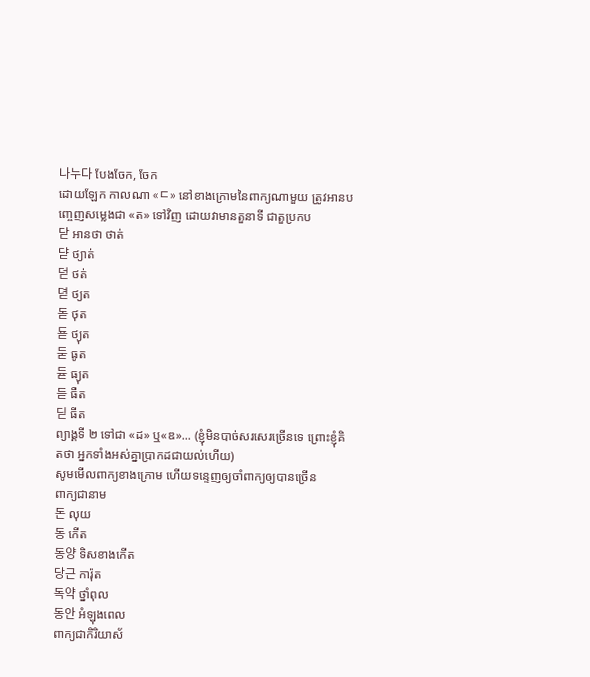나누다 បែងចែក, ចែក
ដោយឡែក កាលណា «ㄷ» នៅខាងក្រោមនៃពាក្យណាមួយ ត្រូវអានបញ្ចេញសម្លេងជា «ត» ទៅវិញ ដោយវាមានតួនាទី ជាតួប្រកប
닫 អានថា ថាត់
댣 ថ្យាត់
덛 ថត់
뎓 ថ្យត
돋 ថុត
됻 ថ្យុត
둗 ធូត
듇 ធ្យុត
듣 ធឺត
딛 ធីត
ព្យាង្គទី ២ ទៅជា «ដ» ឬ«ឌ»... (ខ្ញុំមិនបាច់សរសេរច្រើនទេ ព្រោះខ្ញុំគិតថា អ្នកទាំងអស់គ្នាប្រាកដជាយល់ហើយ)
សូមមើលពាក្យខាងក្រោម ហើយទន្ទេញឲ្យចាំពាក្យឲ្យបានច្រើន
ពាក្យជានាម
돈 លុយ
동 កើត
동양 ទិសខាងកើត
당근 ការ៉ុត
독약 ថ្នាំពុល
동안 អំឡុងពេល
ពាក្យជាកិរិយាស័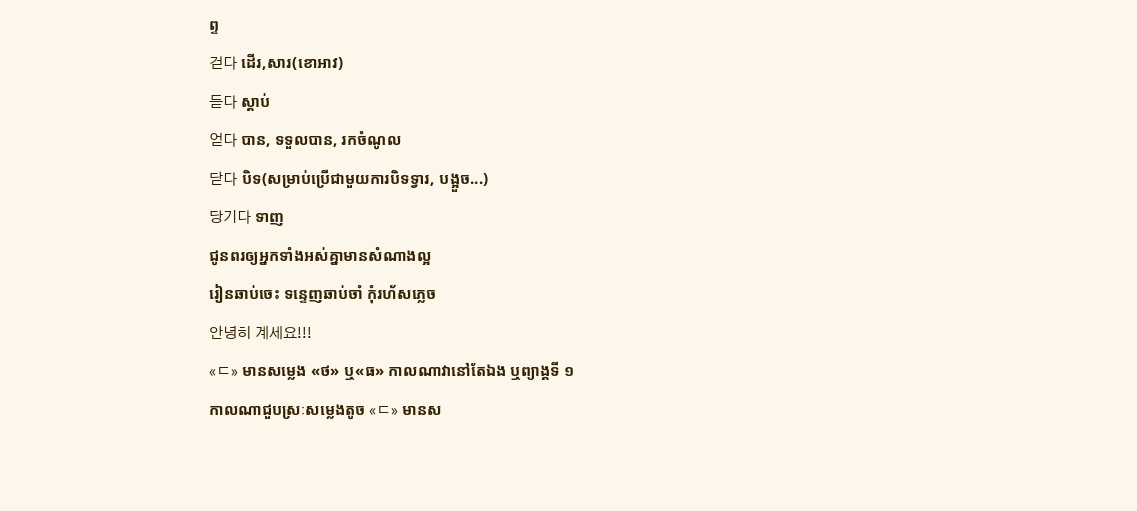ព្ទ
걷다 ដើរ,សារ(ខោអាវ)
듣다 ស្ដាប់
얻다 បាន, ទទួលបាន, រកចំណូល
닫다 បិទ(សម្រាប់ប្រើជាមួយការបិទទ្វារ, បង្អួច...)
당기다 ទាញ
ជូនពរឲ្យអ្នកទាំងអស់គ្នាមានសំណាងល្អ
រៀនឆាប់ចេះ ទន្ទេញឆាប់ចាំ កុំរហ័សភ្លេច
안녕히 계세요!!!
«ㄷ» មានសម្លេង «ថ» ឬ«ធ» កាលណាវានៅតែឯង ឬព្យាង្គទី ១
កាលណាជួបស្រៈសម្លេងតូច «ㄷ» មានស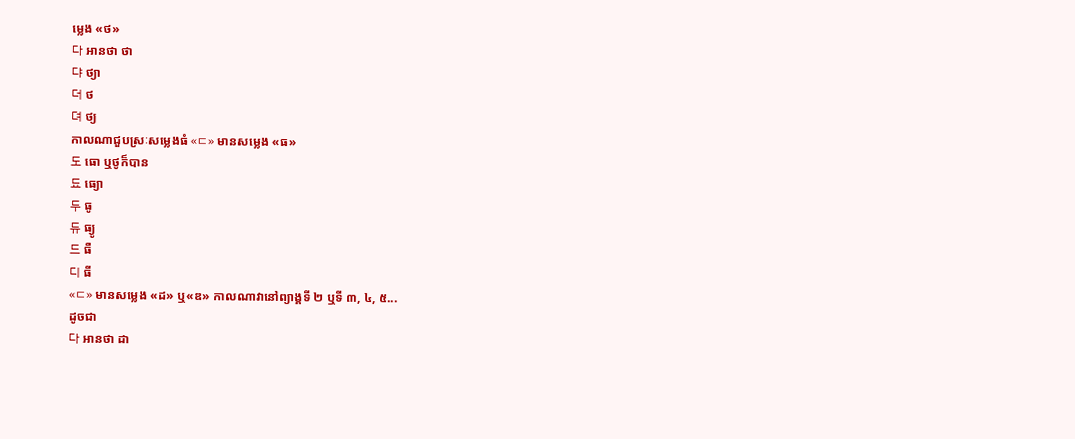ម្លេង «ថ»
다 អានថា ថា
댜 ថ្យា
더 ថ
뎌 ថ្យ
កាលណាជួបស្រៈសម្លេងធំ «ㄷ» មានសម្លេង «ធ»
도 ធោ ឬថូក៏បាន
됴 ធ្យោ
두 ធូ
듀 ធ្យូ
드 ធឺ
디 ធី
«ㄷ» មានសម្លេង «ដ» ឬ«ឌ» កាលណាវានៅព្យាង្គទី ២ ឬទី ៣, ៤, ៥...
ដូចជា
다 អានថា ដា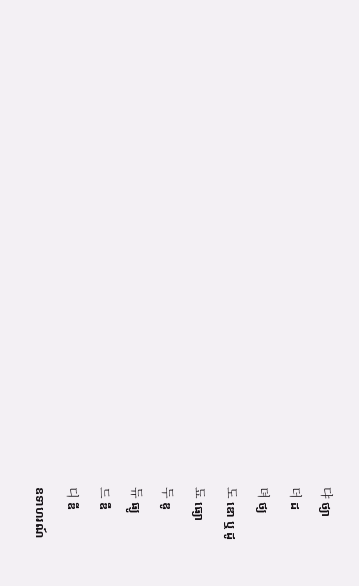댜 ថ្យា
더 ដ
뎌 ថ្យ
도 ឌោ ឬ ដូ
됴 ធ្យោ
두 ឌូ
듀 ធ្យូ
드 ឌឺ
디 ឌី
ឧទាហរណ៍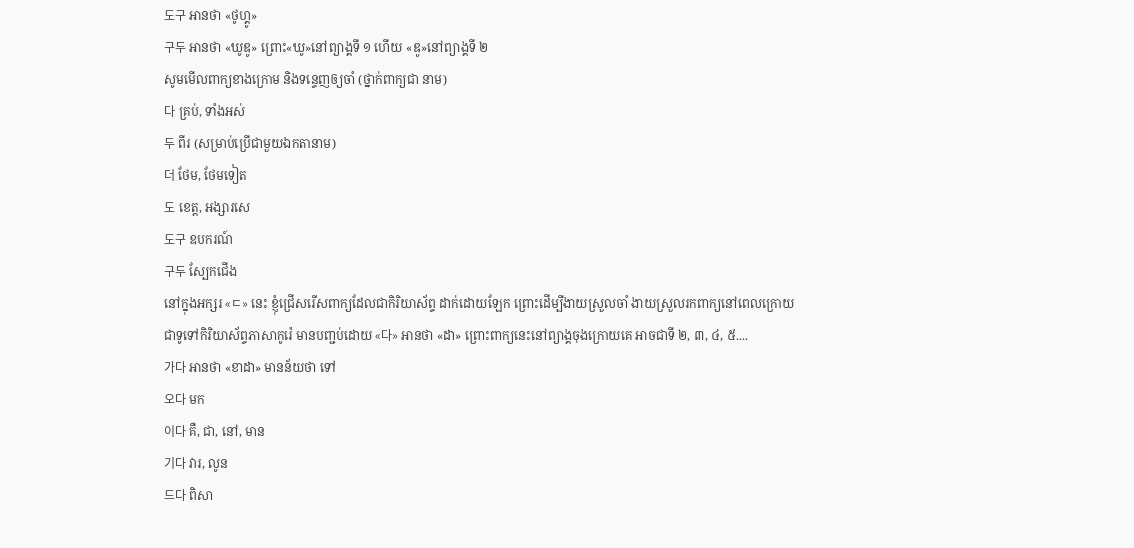도구 អានថា «ថូហ្គូ»
구두 អានថា «ឃូឌូ» ព្រោះ«ឃូ»នៅព្យាង្គទី ១ ហើយ «ឌូ»នៅព្យាង្គទី ២
សូមមើលពាក្យខាងក្រោម និងទន្ទេញឲ្យចាំ (ថ្នាក់ពាក្យជា នាម)
다 គ្រប់, ទាំងអស់
두 ពីរ (សម្រាប់ប្រើជាមួយឯកតានាម)
더 ថែម, ថែមទៀត
도 ខេត្ត, អង្សារសេ
도구 ឧបករណ៍
구두 ស្បែកជើង
នៅក្នុងអក្សរ «ㄷ» នេះ ខ្ញុំជ្រើសរើសពាក្យដែលជាកិរិយាស័ព្ទ ដាក់ដោយឡែក ព្រោះដើម្បីងាយស្រួលចាំ ងាយស្រួលរកពាក្យនៅពេលក្រោយ
ជាទូទៅកិរិយាស័ព្ទភាសាកូរ៉េ មានបញ្ជប់ដោយ «다» អានថា «ដា» ព្រោះពាក្យនេះនៅព្យាង្គចុងក្រោយគេ អាចជាទី ២, ៣, ៤, ៥....
가다 អានថា «ខាដា» មានន័យថា ទៅ
오다 មក
이다 គឺ, ជា, នៅ, មាន
기다 វារ, លូន
드다 ពិសា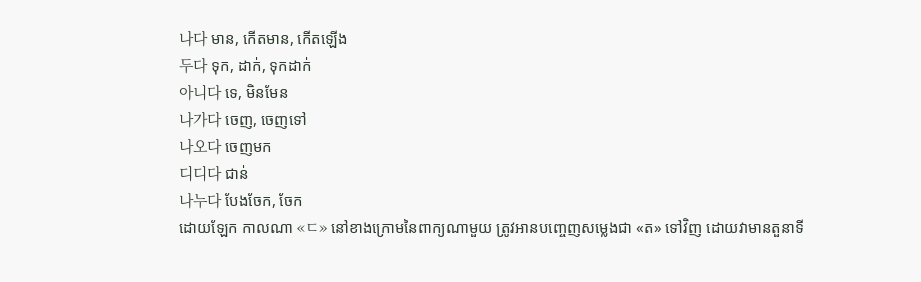나다 មាន, កើតមាន, កើតឡើង
두다 ទុក, ដាក់, ទុកដាក់
아니다 ទេ, មិនមែន
나가다 ចេញ, ចេញទៅ
나오다 ចេញមក
디디다 ជាន់
나누다 បែងចែក, ចែក
ដោយឡែក កាលណា «ㄷ» នៅខាងក្រោមនៃពាក្យណាមួយ ត្រូវអានបញ្ចេញសម្លេងជា «ត» ទៅវិញ ដោយវាមានតួនាទី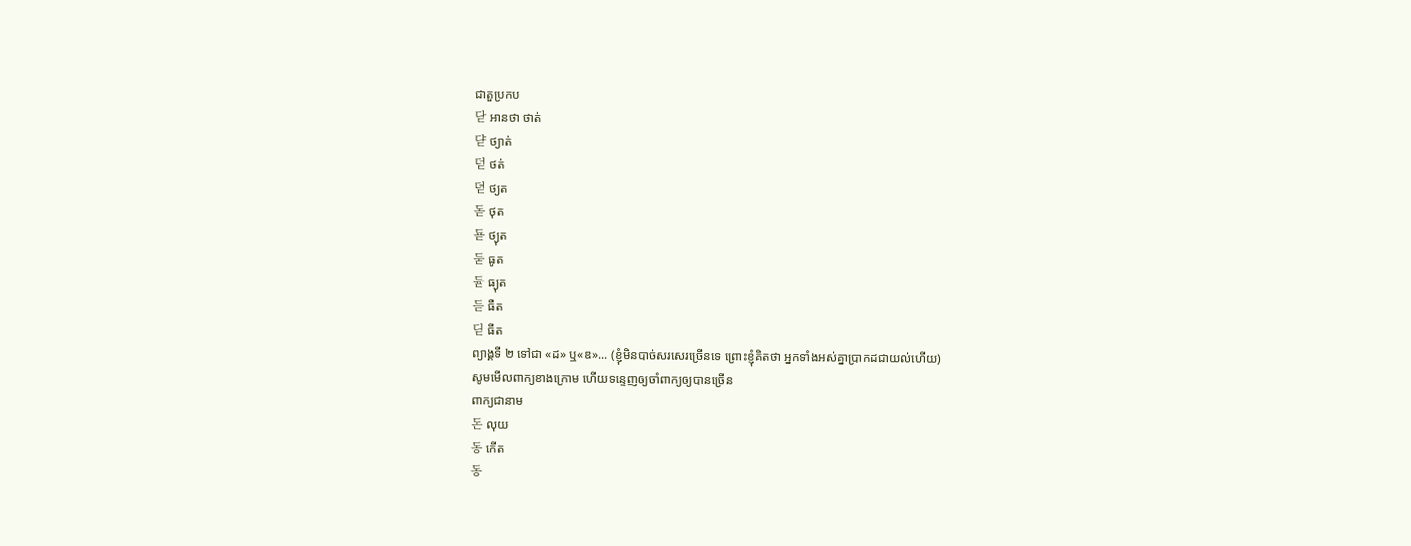ជាតួប្រកប
닫 អានថា ថាត់
댣 ថ្យាត់
덛 ថត់
뎓 ថ្យត
돋 ថុត
됻 ថ្យុត
둗 ធូត
듇 ធ្យុត
듣 ធឺត
딛 ធីត
ព្យាង្គទី ២ ទៅជា «ដ» ឬ«ឌ»... (ខ្ញុំមិនបាច់សរសេរច្រើនទេ ព្រោះខ្ញុំគិតថា អ្នកទាំងអស់គ្នាប្រាកដជាយល់ហើយ)
សូមមើលពាក្យខាងក្រោម ហើយទន្ទេញឲ្យចាំពាក្យឲ្យបានច្រើន
ពាក្យជានាម
돈 លុយ
동 កើត
동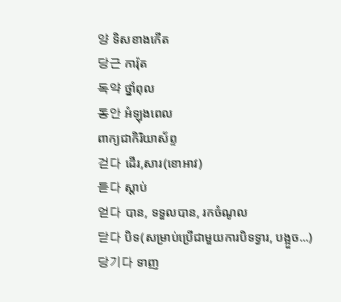양 ទិសខាងកើត
당근 ការ៉ុត
독약 ថ្នាំពុល
동안 អំឡុងពេល
ពាក្យជាកិរិយាស័ព្ទ
걷다 ដើរ,សារ(ខោអាវ)
듣다 ស្ដាប់
얻다 បាន, ទទួលបាន, រកចំណូល
닫다 បិទ(សម្រាប់ប្រើជាមួយការបិទទ្វារ, បង្អួច...)
당기다 ទាញ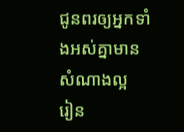ជូនពរឲ្យអ្នកទាំងអស់គ្នាមានសំណាងល្អ
រៀន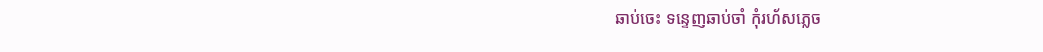ឆាប់ចេះ ទន្ទេញឆាប់ចាំ កុំរហ័សភ្លេច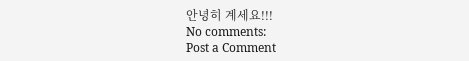안녕히 계세요!!!
No comments:
Post a Comment